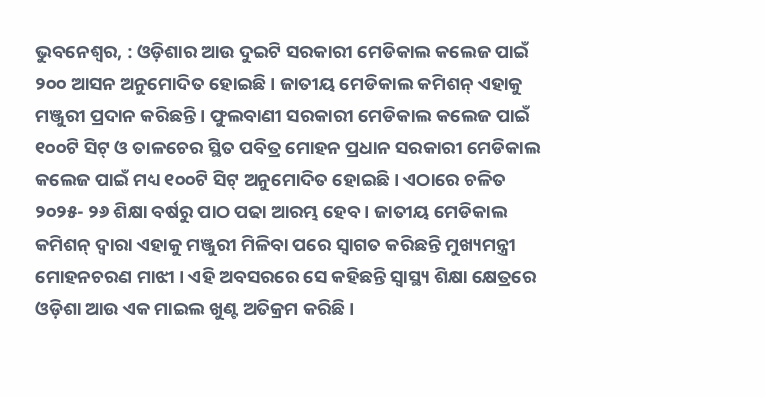ଭୁବନେଶ୍ୱର, : ଓଡ଼ିଶାର ଆଉ ଦୁଇଟି ସରକାରୀ ମେଡିକାଲ କଲେଜ ପାଇଁ ୨୦୦ ଆସନ ଅନୁମୋଦିତ ହୋଇଛି । ଜାତୀୟ ମେଡିକାଲ କମିଶନ୍ ଏହାକୁ ମଞ୍ଜୁରୀ ପ୍ରଦାନ କରିଛନ୍ତି । ଫୁଲବାଣୀ ସରକାରୀ ମେଡିକାଲ କଲେଜ ପାଇଁ ୧୦୦ଟି ସିଟ୍ ଓ ତାଳଚେର ସ୍ଥିତ ପବିତ୍ର ମୋହନ ପ୍ରଧାନ ସରକାରୀ ମେଡିକାଲ କଲେଜ ପାଇଁ ମଧ୍ୟ ୧୦୦ଟି ସିଟ୍ ଅନୁମୋଦିତ ହୋଇଛି । ଏଠାରେ ଚଳିତ ୨୦୨୫- ୨୬ ଶିକ୍ଷା ବର୍ଷରୁ ପାଠ ପଢା ଆରମ୍ଭ ହେବ । ଜାତୀୟ ମେଡିକାଲ କମିଶନ୍ ଦ୍ୱାରା ଏହାକୁ ମଞ୍ଜୁରୀ ମିଳିବା ପରେ ସ୍ୱାଗତ କରିଛନ୍ତି ମୁଖ୍ୟମନ୍ତ୍ରୀ ମୋହନଚରଣ ମାଝୀ । ଏହି ଅବସରରେ ସେ କହିଛନ୍ତି ସ୍ୱାସ୍ଥ୍ୟ ଶିକ୍ଷା କ୍ଷେତ୍ରରେ ଓଡ଼ିଶା ଆଉ ଏକ ମାଇଲ ଖୁଣ୍ଟ ଅତିକ୍ରମ କରିଛି ।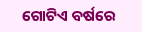ଗୋଟିଏ ବର୍ଷରେ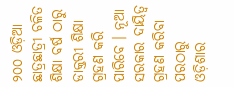୨୦୦ ଓଡ଼ିଆ ଛାତ୍ରଛାତ୍ରୀ ଚଳିତ ଶିକ୍ଷା ବର୍ଷ ଠାରୁ ଡାକ୍ତରୀ ଶିକ୍ଷା ଗ୍ରହଣ କରି ପାରିବେ । ନୂଆ ସରକାର ଦାୟିତ୍ୱ ଗ୍ରହଣ କରିବା ପରଠାରୁ ଓଡ଼ିଶାର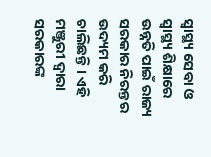ସ୍ୱାସ୍ଥ୍ୟ ସେବା ଓ ସ୍ୱାସ୍ଥ୍ୟ ଶିକ୍ଷାରେ ଉନ୍ନତି ପାଇଁ ରାଜ୍ୟ ସରକାର ନିରନ୍ତର ଉଦ୍ୟମ କରି ଚାଲିଛନ୍ତି । ଏହି ମଞ୍ଜୁରୀ ଦ୍ୱାରା ସରକାରଙ୍କ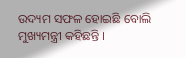ଉଦ୍ୟମ ସଫଳ ହୋଇଛି ବୋଲି ମୁଖ୍ୟମନ୍ତ୍ରୀ କହିଛନ୍ତି ।